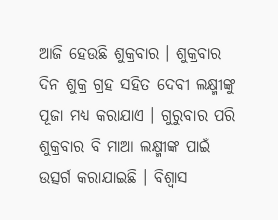ଆଜି ହେଉଛି ଶୁକ୍ରବାର । ଶୁକ୍ରବାର ଦିନ ଶୁକ୍ର ଗ୍ରହ ସହିତ ଦେବୀ ଲକ୍ଷ୍ମୀଙ୍କୁ ପୂଜା ମଧ୍ୟ କରାଯାଏ । ଗୁରୁବାର ପରି ଶୁକ୍ରବାର ବି ମାଆ ଲକ୍ଷ୍ମୀଙ୍କ ପାଇଁ ଉତ୍ସର୍ଗ କରାଯାଇଛି । ବିଶ୍ୱାସ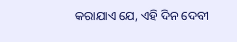କରାଯାଏ ଯେ, ଏହି ଦିନ ଦେବୀ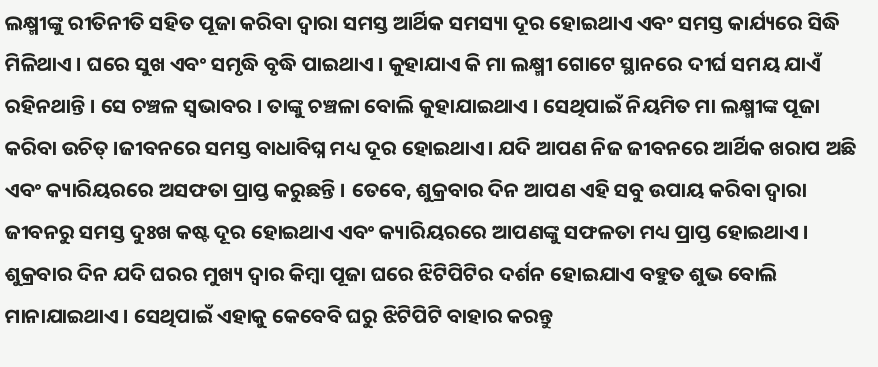ଲକ୍ଷ୍ମୀଙ୍କୁ ରୀତିନୀତି ସହିତ ପୂଜା କରିବା ଦ୍ୱାରା ସମସ୍ତ ଆର୍ଥିକ ସମସ୍ୟା ଦୂର ହୋଇଥାଏ ଏବଂ ସମସ୍ତ କାର୍ଯ୍ୟରେ ସିଦ୍ଧି ମିଳିଥାଏ । ଘରେ ସୁଖ ଏବଂ ସମୃଦ୍ଧି ବୃଦ୍ଧି ପାଇଥାଏ । କୁହାଯାଏ କି ମା ଲକ୍ଷ୍ମୀ ଗୋଟେ ସ୍ଥାନରେ ଦୀର୍ଘ ସମୟ ଯାଏଁ ରହିନଥାନ୍ତି । ସେ ଚଞ୍ଚଳ ସ୍ୱଭାବର । ତାଙ୍କୁ ଚଞ୍ଚଳା ବୋଲି କୁହାଯାଇଥାଏ । ସେଥିପାଇଁ ନିୟମିତ ମା ଲକ୍ଷ୍ମୀଙ୍କ ପୂଜା କରିବା ଉଚିତ୍ ।ଜୀବନରେ ସମସ୍ତ ବାଧାବିଘ୍ନ ମଧ୍ୟ ଦୂର ହୋଇଥାଏ। ଯଦି ଆପଣ ନିଜ ଜୀବନରେ ଆର୍ଥିକ ଖରାପ ଅଛି ଏବଂ କ୍ୟାରିୟରରେ ଅସଫତା ପ୍ରାପ୍ତ କରୁଛନ୍ତି । ତେବେ, ଶୁକ୍ରବାର ଦିନ ଆପଣ ଏହି ସବୁ ଉପାୟ କରିବା ଦ୍ବାରା ଜୀବନରୁ ସମସ୍ତ ଦୁଃଖ କଷ୍ଟ ଦୂର ହୋଇଥାଏ ଏବଂ କ୍ୟାରିୟରରେ ଆପଣଙ୍କୁ ସଫଳତା ମଧ୍ୟ ପ୍ରାପ୍ତ ହୋଇଥାଏ । ଶୁକ୍ରବାର ଦିନ ଯଦି ଘରର ମୁଖ୍ୟ ଦ୍ୱାର କିମ୍ବା ପୂଜା ଘରେ ଝିଟିପିଟିର ଦର୍ଶନ ହୋଇଯାଏ ବହୁତ ଶୁଭ ବୋଲି ମାନାଯାଇଥାଏ । ସେଥିପାଇଁ ଏହାକୁ କେବେବି ଘରୁ ଝିଟିପିଟି ବାହାର କରନ୍ତୁ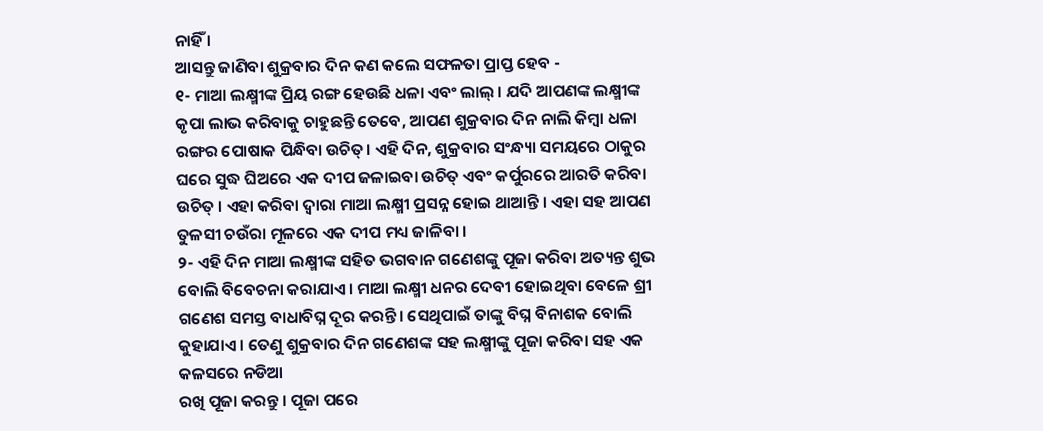ନାହିଁ ।
ଆସନ୍ତୁ ଜାଣିବା ଶୁକ୍ରବାର ଦିନ କଣ କଲେ ସଫଳତା ପ୍ରାପ୍ତ ହେବ -
୧- ମାଆ ଲକ୍ଷ୍ମୀଙ୍କ ପ୍ରିୟ ରଙ୍ଗ ହେଉଛି ଧଳା ଏବଂ ଲାଲ୍ । ଯଦି ଆପଣଙ୍କ ଲକ୍ଷ୍ମୀଙ୍କ କୃପା ଲାଭ କରିବାକୁ ଚାହୁଛନ୍ତି ତେବେ, ଆପଣ ଶୁକ୍ରବାର ଦିନ ନାଲି କିମ୍ବା ଧଳା ରଙ୍ଗର ପୋଷାକ ପିନ୍ଧିବା ଉଚିତ୍। ଏହି ଦିନ, ଶୁକ୍ରବାର ସଂନ୍ଧ୍ୟା ସମୟରେ ଠାକୁର ଘରେ ସୁଦ୍ଧ ଘିଅରେ ଏକ ଦୀପ ଜଳାଇବା ଉଚିତ୍ ଏବଂ କର୍ପୁରରେ ଆରତି କରିବା ଉଚିତ୍ । ଏହା କରିବା ଦ୍ବାରା ମାଆ ଲକ୍ଷ୍ମୀ ପ୍ରସନ୍ନ ହୋଇ ଥାଆନ୍ତି । ଏହା ସହ ଆପଣ ତୁଳସୀ ଚଉଁରା ମୂଳରେ ଏକ ଦୀପ ମଧ୍ୟ ଜାଳିବା ।
୨- ଏହି ଦିନ ମାଆ ଲକ୍ଷ୍ମୀଙ୍କ ସହିତ ଭଗବାନ ଗଣେଶଙ୍କୁ ପୂଜା କରିବା ଅତ୍ୟନ୍ତ ଶୁଭ ବୋଲି ବିବେଚନା କରାଯାଏ। ମାଆ ଲକ୍ଷ୍ମୀ ଧନର ଦେବୀ ହୋଇଥିବା ବେଳେ ଶ୍ରୀ ଗଣେଶ ସମସ୍ତ ବାଧାବିଘ୍ନ ଦୂର କରନ୍ତି। ସେଥିପାଇଁ ତାଙ୍କୁ ବିଘ୍ନ ବିନାଶକ ବୋଲି କୁହାଯାଏ । ତେଣୁ ଶୁକ୍ରବାର ଦିନ ଗଣେଶଙ୍କ ସହ ଲକ୍ଷ୍ମୀଙ୍କୁ ପୂଜା କରିବା ସହ ଏକ କଳସରେ ନଡିଆ
ରଖି ପୂଜା କରନ୍ତୁ । ପୂଜା ପରେ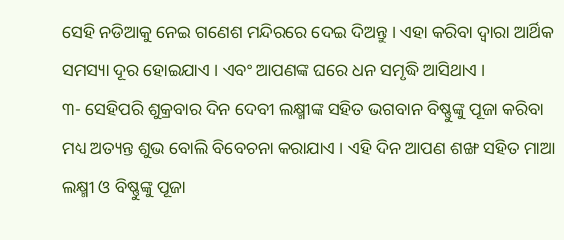ସେହି ନଡିଆକୁ ନେଇ ଗଣେଶ ମନ୍ଦିରରେ ଦେଇ ଦିଅନ୍ତୁ । ଏହା କରିବା ଦ୍ବାରା ଆର୍ଥିକ ସମସ୍ୟା ଦୂର ହୋଇଯାଏ । ଏବଂ ଆପଣଙ୍କ ଘରେ ଧନ ସମୃଦ୍ଧି ଆସିଥାଏ ।
୩- ସେହିପରି ଶୁକ୍ରବାର ଦିନ ଦେବୀ ଲକ୍ଷ୍ମୀଙ୍କ ସହିତ ଭଗବାନ ବିଷ୍ଣୁଙ୍କୁ ପୂଜା କରିବା ମଧ୍ୟ ଅତ୍ୟନ୍ତ ଶୁଭ ବୋଲି ବିବେଚନା କରାଯାଏ । ଏହି ଦିନ ଆପଣ ଶଙ୍ଖ ସହିତ ମାଆ ଲକ୍ଷ୍ମୀ ଓ ବିଷ୍ଣୁଙ୍କୁ ପୂଜା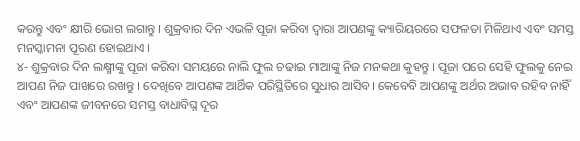କରନ୍ତୁ ଏବଂ କ୍ଷୀରି ଭୋଗ ଲଗାନ୍ତୁ । ଶୁକ୍ରବାର ଦିନ ଏଭଳି ପୂଜା କରିବା ଦ୍ବାରା ଆପଣଙ୍କୁ କ୍ୟାରିୟରରେ ସଫଳତା ମିଳିଥାଏ ଏବଂ ସମସ୍ତ
ମନସ୍କାମନା ପୂରଣ ହୋଇଥାଏ ।
୪- ଶୁକ୍ରବାର ଦିନ ଲକ୍ଷ୍ମୀଙ୍କୁ ପୂଜା କରିବା ସମୟରେ ନାଲି ଫୁଲ ଚଢାଇ ମାଆଙ୍କୁ ନିଜ ମନକଥା କୁହନ୍ତୁ । ପୂଜା ପରେ ସେହି ଫୁଲକୁ ନେଇ ଆପଣ ନିଜ ପାଖରେ ରଖନ୍ତୁ । ଦେଖିବେ ଆପଣଙ୍କ ଆର୍ଥିକ ପରିସ୍ଥିତିରେ ସୁଧାର ଆସିବ। କେବେବି ଆପଣଙ୍କୁ ଅର୍ଥର ଅଭାବ ରହିବ ନାହିଁ ଏବଂ ଆପଣଙ୍କ ଜୀବନରେ ସମସ୍ତ ବାଧାବିଘ୍ନ ଦୂର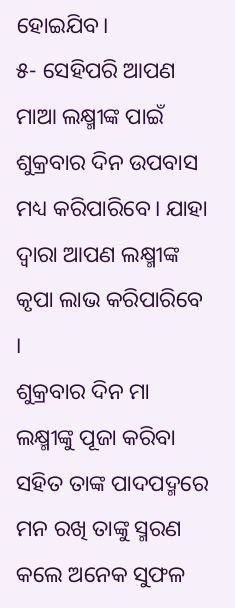ହୋଇଯିବ।
୫- ସେହିପରି ଆପଣ ମାଆ ଲକ୍ଷ୍ମୀଙ୍କ ପାଇଁ ଶୁକ୍ରବାର ଦିନ ଉପବାସ ମଧ୍ୟ କରିପାରିବେ। ଯାହା ଦ୍ବାରା ଆପଣ ଲକ୍ଷ୍ମୀଙ୍କ କୃପା ଲାଭ କରିପାରିବେ ।
ଶୁକ୍ରବାର ଦିନ ମା ଲକ୍ଷ୍ମୀଙ୍କୁ ପୂଜା କରିବା ସହିତ ତାଙ୍କ ପାଦପଦ୍ମରେ ମନ ରଖି ତାଙ୍କୁ ସ୍ମରଣ କଲେ ଅନେକ ସୁଫଳ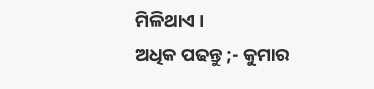ମିଳିଥାଏ ।
ଅଧିକ ପଢନ୍ତୁ ;- କୁମାର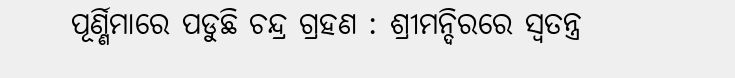ପୂର୍ଣ୍ଣିମାରେ ପଡୁଛି ଚନ୍ଦ୍ର ଗ୍ରହଣ : ଶ୍ରୀମନ୍ଦିରରେ ସ୍ୱତନ୍ତ୍ର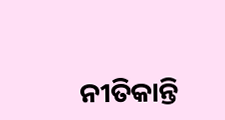ନୀତିକାନ୍ତି